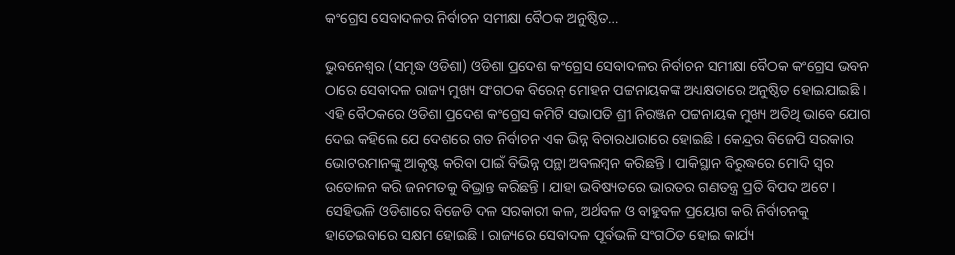କଂଗ୍ରେସ ସେବାଦଳର ନିର୍ବାଚନ ସମୀକ୍ଷା ବୈଠକ ଅନୁଷ୍ଠିତ…

ଭୁବନେଶ୍ୱର (ସମୃଦ୍ଧ ଓଡିଶା) ଓଡିଶା ପ୍ରଦେଶ କଂଗ୍ରେସ ସେବାଦଳର ନିର୍ବାଚନ ସମୀକ୍ଷା ବୈଠକ କଂଗ୍ରେସ ଭବନ ଠାରେ ସେବାଦଳ ରାଜ୍ୟ ମୁଖ୍ୟ ସଂଗଠକ ବିରେନ୍ ମୋହନ ପଟ୍ଟନାୟକଙ୍କ ଅଧ୍ୟକ୍ଷତାରେ ଅନୁଷ୍ଠିତ ହୋଇଯାଇଛି । ଏହି ବୈଠକରେ ଓଡିଶା ପ୍ରଦେଶ କଂଗ୍ରେସ କମିଟି ସଭାପତି ଶ୍ରୀ ନିରଞ୍ଜନ ପଟ୍ଟନାୟକ ମୁଖ୍ୟ ଅତିଥି ଭାବେ ଯୋଗ ଦେଇ କହିଲେ ଯେ ଦେଶରେ ଗତ ନିର୍ବାଚନ ଏକ ଭିନ୍ନ ବିଚାରଧାରାରେ ହୋଇଛି । କେନ୍ଦ୍ରର ବିଜେପି ସରକାର ଭୋଟରମାନଙ୍କୁ ଆକୃଷ୍ଟ କରିବା ପାଇଁ ବିଭିନ୍ନ ପନ୍ଥା ଅବଲମ୍ବନ କରିଛନ୍ତି । ପାକିସ୍ଥାନ ବିରୁଦ୍ଧରେ ମୋଦି ସ୍ୱର ଉତୋଳନ କରି ଜନମତକୁ ବିଭ୍ରାନ୍ତ କରିଛନ୍ତି । ଯାହା ଭବିଷ୍ୟତରେ ଭାରତର ଗଣତନ୍ତ୍ର ପ୍ରତି ବିପଦ ଅଟେ । ସେହିଭଳି ଓଡିଶାରେ ବିଜେଡି ଦଳ ସରକାରୀ କଳ, ଅର୍ଥବଳ ଓ ବାହୁବଳ ପ୍ରୟୋଗ କରି ନିର୍ବାଚନକୁ ହାତେଇବାରେ ସକ୍ଷମ ହୋଇଛି । ରାଜ୍ୟରେ ସେବାଦଳ ପୂର୍ବଭଳି ସଂଗଠିତ ହୋଇ କାର୍ଯ୍ୟ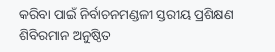କରିବା ପାଇଁ ନିର୍ବାଚନମଣ୍ଡଳୀ ସ୍ତରୀୟ ପ୍ରଶିକ୍ଷଣ ଶିବିରମାନ ଅନୁଷ୍ଠିତ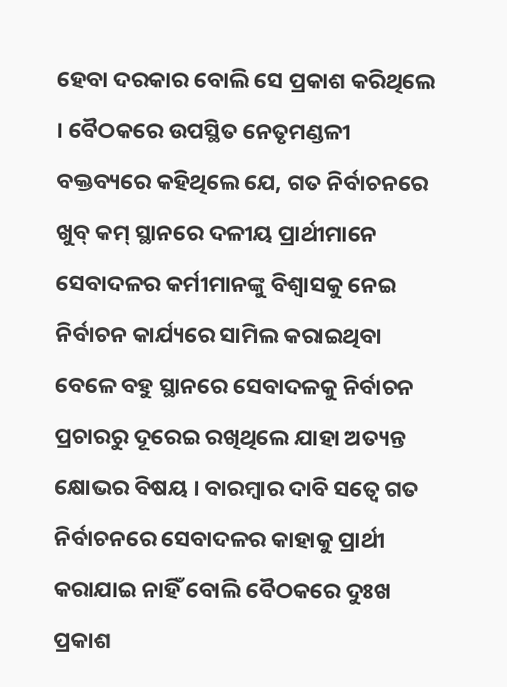ହେବା ଦରକାର ବୋଲି ସେ ପ୍ରକାଶ କରିଥିଲେ । ବୈଠକରେ ଉପସ୍ଥିତ ନେତୃମଣ୍ଡଳୀ ବକ୍ତବ୍ୟରେ କହିଥିଲେ ଯେ, ଗତ ନିର୍ବାଚନରେ ଖୁବ୍ କମ୍ ସ୍ଥାନରେ ଦଳୀୟ ପ୍ରାର୍ଥୀମାନେ ସେବାଦଳର କର୍ମୀମାନଙ୍କୁ ବିଶ୍ୱାସକୁ ନେଇ ନିର୍ବାଚନ କାର୍ଯ୍ୟରେ ସାମିଲ କରାଇଥିବା ବେଳେ ବହୁ ସ୍ଥାନରେ ସେବାଦଳକୁ ନିର୍ବାଚନ ପ୍ରଚାରରୁ ଦୂରେଇ ରଖିଥିଲେ ଯାହା ଅତ୍ୟନ୍ତ କ୍ଷୋଭର ବିଷୟ । ବାରମ୍ବାର ଦାବି ସତ୍ୱେ ଗତ ନିର୍ବାଚନରେ ସେବାଦଳର କାହାକୁ ପ୍ରାର୍ଥୀ କରାଯାଇ ନାହିଁ ବୋଲି ବୈଠକରେ ଦୁଃଖ ପ୍ରକାଶ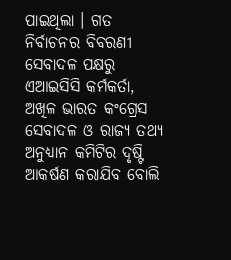ପାଇଥିଲା । ଗତ ନିର୍ବାଚନର ବିବରଣୀ ସେବାଦଳ ପକ୍ଷରୁ ଏଆଇସିସି କର୍ମକର୍ତା, ଅଖିଳ ଭାରତ କଂଗ୍ରେସ ସେବାଦଳ ଓ ରାଜ୍ୟ ତଥ୍ୟ ଅନୁଧ୍ୟାନ କମିଟିର ଦୃଷ୍ଟି ଆକର୍ଷଣ କରାଯିବ ବୋଲି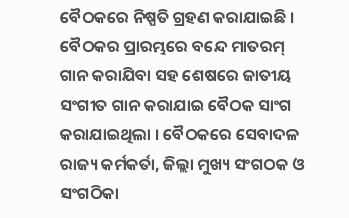ବୈଠକରେ ନିଷ୍ପତି ଗ୍ରହଣ କରାଯାଇଛି । ବୈଠକର ପ୍ରାରମ୍ଭରେ ବନ୍ଦେ ମାତରମ୍ ଗାନ କରାଯିବା ସହ ଶେଷରେ ଜାତୀୟ ସଂଗୀତ ଗାନ କରାଯାଇ ବୈଠକ ସାଂଗ କରାଯାଇଥିଲା । ବୈଠକରେ ସେବାଦଳ ରାଜ୍ୟ କର୍ମକର୍ତା, ଜିଲ୍ଲା ମୁଖ୍ୟ ସଂଗଠକ ଓ ସଂଗଠିକା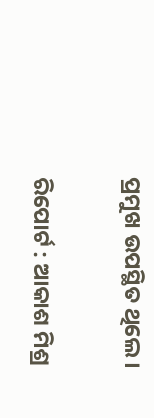ପ୍ରମୁଖ ଉପସ୍ଥିତ ଥିଲେ ।

ରିପୋର୍ଟ : ଆକାଶ ମିଶ୍ର